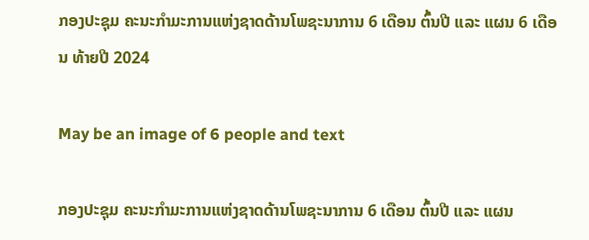ກອງປະຊຸມ ຄະນະກຳມະການແຫ່ງຊາດດ້ານໂພຊະນາການ 6 ເດືອນ ຕົ້ນປີ ແລະ ແຜນ 6 ເດືອນ ທ້າຍປີ 2024

May be an image of 6 people and text

ກອງປະຊຸມ ຄະນະກຳມະການແຫ່ງຊາດດ້ານໂພຊະນາການ 6 ເດືອນ ຕົ້ນປີ ແລະ ແຜນ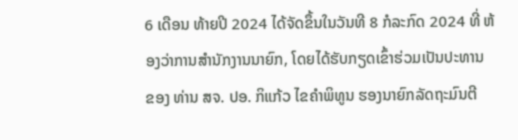6 ເດືອນ ທ້າຍປີ 2024 ໄດ້ຈັດຂຶ້ນໃນວັນທີ 8 ກໍລະກົດ 2024 ທີ່ ຫ້ອງວ່າການສໍານັກງານນາຍົກ, ໂດຍໄດ້ຮັບກຽດເຂົ້າຮ່ວມເປັນປະທານ ຂອງ ທ່ານ ສຈ. ປອ. ກິແກ້ວ ໄຂຄໍາພິທູນ ຮອງນາຍົກລັດຖະມົນຕີ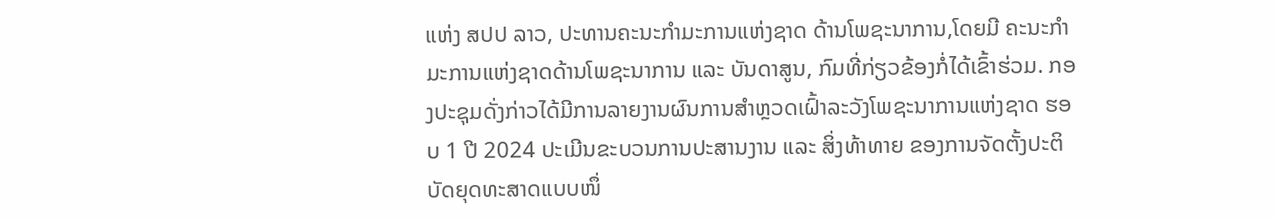ແຫ່ງ ສປປ ລາວ, ປະທານຄະນະກໍາມະການແຫ່ງຊາດ ດ້ານໂພຊະນາການ,ໂດຍມີ ຄະນະກຳມະການແຫ່ງຊາດດ້ານໂພຊະນາການ ແລະ ບັນດາສູນ, ກົມທີ່ກ່ຽວຂ້ອງກໍ່ໄດ້ເຂົ້າຮ່ວມ. ກອງປະຊຸມດັ່ງກ່າວໄດ້ມີການລາຍງານຜົນການສຳຫຼວດເຝົ້າລະວັງໂພຊະນາການແຫ່ງຊາດ ຮອບ 1 ປີ 2024 ປະເມີນຂະບວນການປະສານງານ ແລະ ສິ່ງທ້າທາຍ ຂອງການຈັດຕັ້ງປະຕິບັດຍຸດທະສາດແບບໜຶ່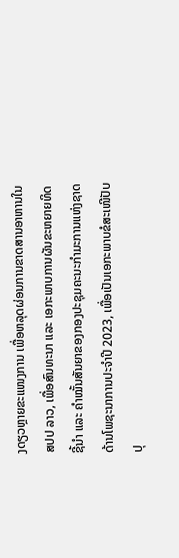ງດຽວຫຼາຍຂະແໜງການ ເພື່ອຫລຸດຜ່ອນການຂາດສານອາຫານໃນ ສປປ ລາວ, ເພື່ອສົນທະນາ ແລະ ເອກະພາບການຜັນຂະຫຍາຍທິດຊີ້ນຳ ແລະ ຄຳໝັ້ນສັນຍາຂອງກອງປະຊຸມຄະນະກຳມະການແຫ່ງຊາດດ້ານໂພຊະນາການປະຈຳປີ 2023, ເພື່ອເປັນເອກະພາບຂໍສະເໜີປັບປຸ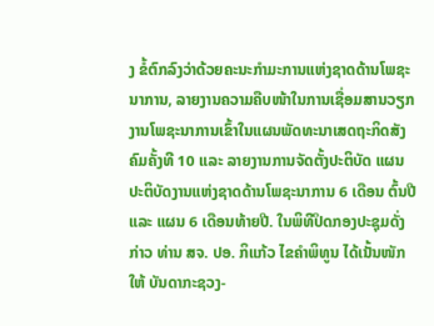ງ ຂໍ້ຕົກລົງວ່າດ້ວຍຄະນະກຳມະການແຫ່ງຊາດດ້ານໂພຊະນາການ, ລາຍງານຄວາມຄືບໜ້າໃນການເຊື່ອມສານວຽກງານໂພຊະນາການເຂົ້າໃນແຜນພັດທະນາເສດຖະກິດສັງຄົມຄັ້ງທີ 10 ແລະ ລາຍງານການຈັດຕັ້ງປະຕິບັດ ແຜນປະຕິບັດງານແຫ່ງຊາດດ້ານໂພຊະນາການ 6 ເດືອນ ຕົ້ນປີ ແລະ ແຜນ 6 ເດືອນທ້າຍປີ. ໃນພິທີປິດກອງປະຊຸມດັ່ງກ່າວ ທ່ານ ສຈ. ປອ. ກິແກ້ວ ໄຂຄໍາພິທູນ ໄດ້ເນັ້ນໜັກໃຫ້ ບັນດາກະຊວງ-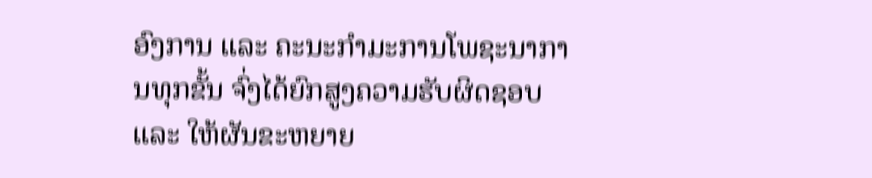ອົງການ ແລະ ຄະນະກຳມະການໂພຊະນາການທຸກຂັ້ນ ຈົ່ງໄດ້ຍົກສູງຄວາມຮັບຜິດຊອບ ແລະ ໃຫ້ຜັນຂະຫຍາຍ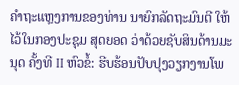ຄໍາຖະແຫຼງການຂອງທ່ານ ນາຍົກລັດຖະມົນຕີ ໃຫ້ໄວ້ໃນກອງປະຊຸມ ສຸດຍອດ ວ່າດ້ວຍຊັບສິນດ້ານມະນຸດ ຄັ້ງທີ II ຫົວຂໍ້: ຮີບຮ້ອນປັບປຸງວຽກງານໂພ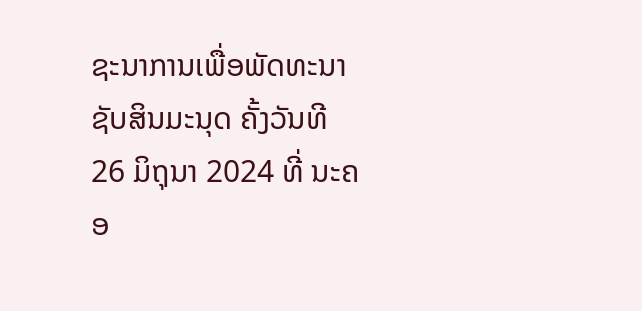ຊະນາການເພື່ອພັດທະນາຊັບສິນມະນຸດ ຄັ້ງວັນທີ 26 ມິຖຸນາ 2024 ທີ່ ນະຄອ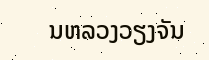ນຫລວງວຽງຈັນ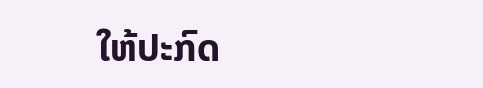ໃຫ້ປະກົດ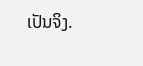ເປັນຈິງ.